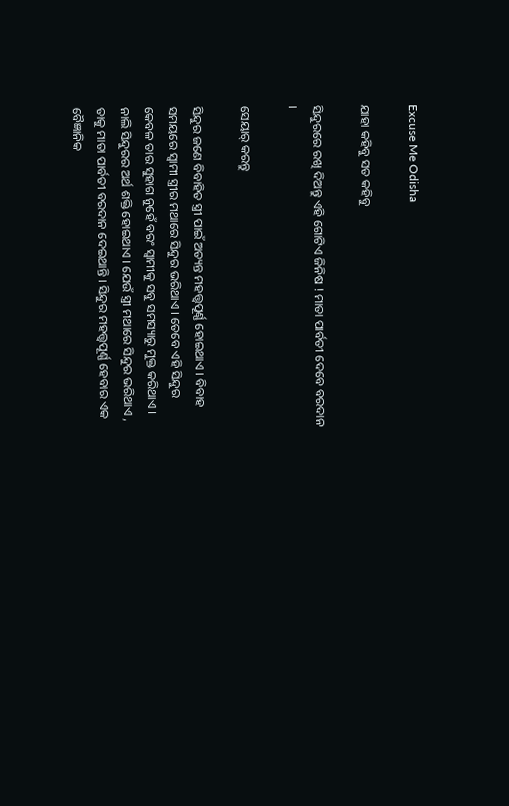Excuse Me Odisha

ଯାହା କହିବୁ ସତ କହିବୁ

ସିନ୍ଦୁରରେ ରଖି ଦିଅନ୍ତୁ ଏହି ଗୋଟିଏ ଜିନିଷ ! ମାତା ପାର୍ବତୀ ଦେବେ ବରଦାନ ।

ସେୟାର୍ କରନ୍ତୁ

ସିନ୍ଦୁର ଜଣେ ବିବାହିତ ସ୍ତ୍ରୀ ପାଇଁ ଅତ୍ୟନ୍ତ ମହତ୍ତ୍ୱପୂର୍ଣ୍ଣ ହୋଇଥାଏ । ବିବାହ ସମୟରେ ସ୍ୱାମୀ ସ୍ତ୍ରୀର ମଥାରେ ସିନ୍ଦୁର ଭରିଥାଏ । ତେବେ ଏହି ସିନ୍ଦୁର କେବଳ ତାର ସୁହାଗ ନୁହେଁ ବରଂ ସ୍ୱାମୀକୁ ସବୁ ସମସ୍ୟାରୁ ମୁକ୍ତ କରିଥାଏ । ନାଲି ସିନ୍ଦୁରର ଅର୍ଥ ଶକ୍ତି ହୋଇଥାଏ । ଯେଉଁ ସ୍ତ୍ରୀ ମଥାରେ ସିନ୍ଦୁର ଭରିଥାଏ , ତାକୁ ମାତା ପାର୍ବତୀ ବରଦାନ ଦେଇଥାନ୍ତି । ସିନ୍ଦୁର ମହତ୍ତ୍ୱପୂର୍ଣ୍ଣ ହେବାର ଏକ ବୈଜ୍ଞାନିକ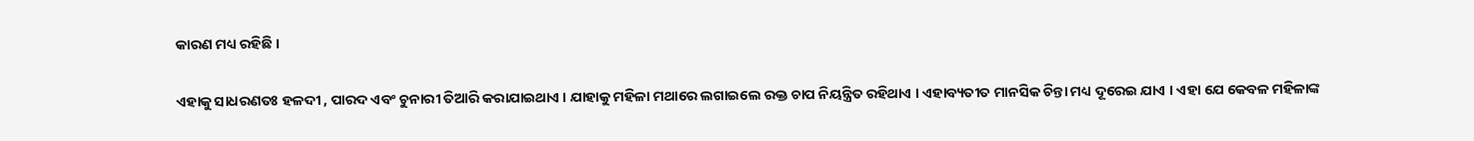କାରଣ ମଧ୍ୟ ରହିଛି ।

ଏହାକୁ ସାଧରଣତଃ ହଳଦୀ , ପାରଦ ଏବଂ ଚୁନାରୀ ତିଆରି କରାଯାଇଥାଏ । ଯାହାକୁ ମହିଳା ମଥାରେ ଲଗାଇଲେ ରକ୍ତ ଚାପ ନିୟନ୍ତ୍ରିତ ରହିଥାଏ । ଏହାବ୍ୟତୀତ ମାନସିକ ଚିନ୍ତା ମଧ୍ୟ ଦୂରେଇ ଯାଏ । ଏହା ଯେ କେବଳ ମହିଳାଙ୍କ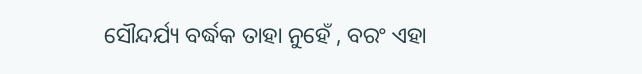ସୌନ୍ଦର୍ଯ୍ୟ ବର୍ଦ୍ଧକ ତାହା ନୁହେଁ , ବରଂ ଏହା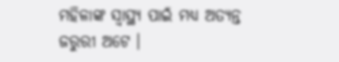ମହିଳାଙ୍କ ସ୍ୱାସ୍ଥ୍ୟ ପାଇଁ ମଧ୍ୟ ଅତ୍ୟନ୍ତ ଜରୁରୀ ଅଟେ ।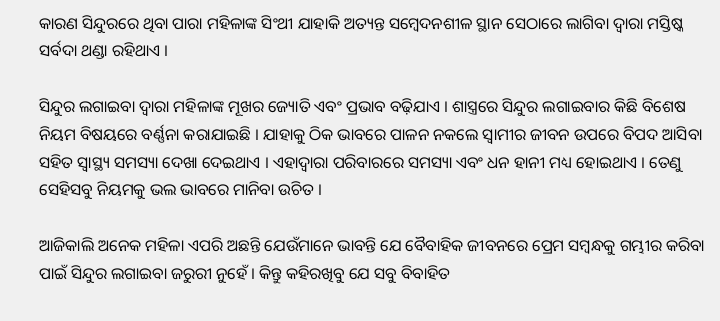କାରଣ ସିନ୍ଦୁରରେ ଥିବା ପାରା ମହିଳାଙ୍କ ସିଂଥୀ ଯାହାକି ଅତ୍ୟନ୍ତ ସମ୍ବେଦନଶୀଳ ସ୍ଥାନ ସେଠାରେ ଲାଗିବା ଦ୍ୱାରା ମସ୍ତିଷ୍କ ସର୍ବଦା ଥଣ୍ଡା ରହିଥାଏ ।

ସିନ୍ଦୁର ଲଗାଇବା ଦ୍ୱାରା ମହିଳାଙ୍କ ମୂଖର ଜ୍ୟୋତି ଏବଂ ପ୍ରଭାବ ବଢ଼ିଯାଏ । ଶାସ୍ତ୍ରରେ ସିନ୍ଦୁର ଲଗାଇବାର କିଛି ବିଶେଷ ନିୟମ ବିଷୟରେ ବର୍ଣ୍ଣନା କରାଯାଇଛି । ଯାହାକୁ ଠିକ ଭାବରେ ପାଳନ ନକଲେ ସ୍ୱାମୀର ଜୀବନ ଉପରେ ବିପଦ ଆସିବା ସହିତ ସ୍ୱାସ୍ଥ୍ୟ ସମସ୍ୟା ଦେଖା ଦେଇଥାଏ । ଏହାଦ୍ବାରା ପରିବାରରେ ସମସ୍ୟା ଏବଂ ଧନ ହାନୀ ମଧ୍ୟ ହୋଇଥାଏ । ତେଣୁ ସେହିସବୁ ନିୟମକୁ ଭଲ ଭାବରେ ମାନିବା ଉଚିତ ।

ଆଜିକାଲି ଅନେକ ମହିଳା ଏପରି ଅଛନ୍ତି ଯେଉଁମାନେ ଭାବନ୍ତି ଯେ ବୈବାହିକ ଜୀବନରେ ପ୍ରେମ ସମ୍ବନ୍ଧକୁ ଗମ୍ଭୀର କରିବା ପାଇଁ ସିନ୍ଦୁର ଲଗାଇବା ଜରୁରୀ ନୁହେଁ । କିନ୍ତୁ କହିରଖିବୁ ଯେ ସବୁ ବିବାହିତ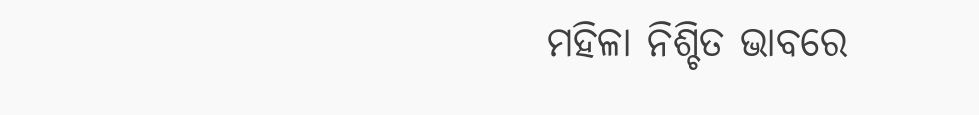ମହିଳା ନିଶ୍ଚିତ ଭାବରେ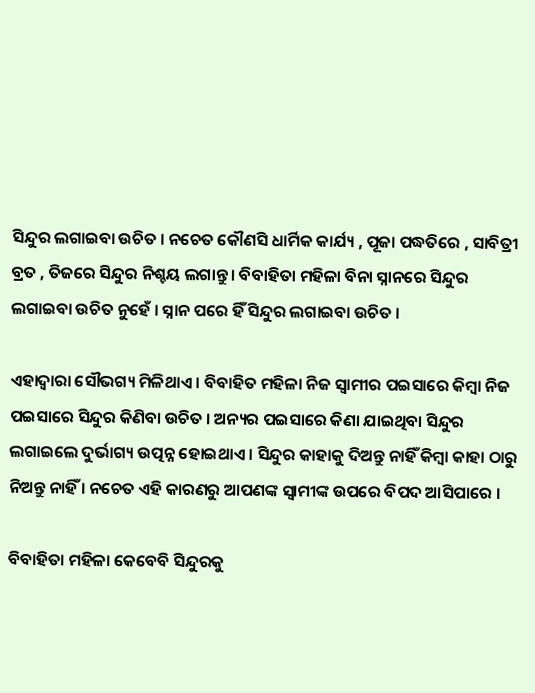ସିନ୍ଦୁର ଲଗାଇବା ଉଚିତ । ନଚେତ କୌଣସି ଧାର୍ମିକ କାର୍ଯ୍ୟ , ପୂଜା ପଦ୍ଧତିରେ , ସାବିତ୍ରୀ ବ୍ରତ , ତିଜରେ ସିନ୍ଦୁର ନିଶ୍ଚୟ ଲଗାନ୍ତୁ । ବିବାହିତା ମହିଳା ବିନା ସ୍ନାନରେ ସିନ୍ଦୁର ଲଗାଇବା ଉଚିତ ନୁହେଁ । ସ୍ନାନ ପରେ ହିଁ ସିନ୍ଦୁର ଲଗାଇବା ଉଚିତ ।

ଏହାଦ୍ୱାରା ସୌଭଗ୍ୟ ମିଳିଥାଏ । ବିବାହିତ ମହିଳା ନିଜ ସ୍ୱାମୀର ପଇସାରେ କିମ୍ବା ନିଜ ପଇସାରେ ସିନ୍ଦୁର କିଣିବା ଉଚିତ । ଅନ୍ୟର ପଇସାରେ କିଣା ଯାଇଥିବା ସିନ୍ଦୁର ଲଗାଇଲେ ଦୁର୍ଭାଗ୍ୟ ଉତ୍ପନ୍ନ ହୋଇଥାଏ । ସିନ୍ଦୁର କାହାକୁ ଦିଅନ୍ତୁ ନାହିଁ କିମ୍ବା କାହା ଠାରୁ ନିଅନ୍ତୁ ନାହିଁ । ନଚେତ ଏହି କାରଣରୁ ଆପଣଙ୍କ ସ୍ୱାମୀଙ୍କ ଉପରେ ବିପଦ ଆସିପାରେ ।

ବିବାହିତା ମହିଳା କେବେବି ସିନ୍ଦୁରକୁ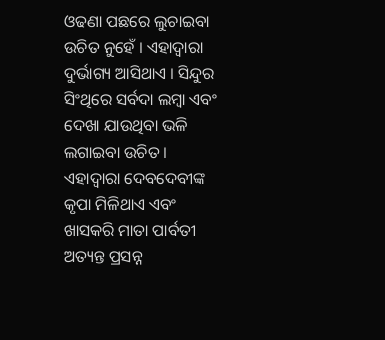ଓଢଣା ପଛରେ ଲୁଚାଇବା ଉଚିତ ନୁହେଁ । ଏହାଦ୍ବାରା ଦୁର୍ଭାଗ୍ୟ ଆସିଥାଏ । ସିନ୍ଦୁର ସିଂଥିରେ ସର୍ବଦା ଲମ୍ବା ଏବଂ ଦେଖା ଯାଉଥିବା ଭଳି ଲଗାଇବା ଉଚିତ । ଏହାଦ୍ବାରା ଦେବଦେବୀଙ୍କ କୃପା ମିଳିଥାଏ ଏବଂ ଖାସକରି ମାତା ପାର୍ବତୀ ଅତ୍ୟନ୍ତ ପ୍ରସନ୍ନ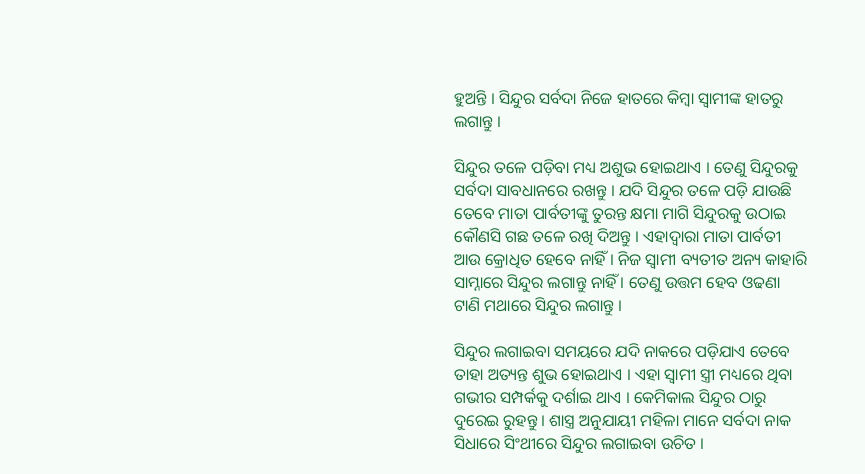ହୁଅନ୍ତି । ସିନ୍ଦୁର ସର୍ବଦା ନିଜେ ହାତରେ କିମ୍ବା ସ୍ୱାମୀଙ୍କ ହାତରୁ ଲଗାନ୍ତୁ ।

ସିନ୍ଦୁର ତଳେ ପଡ଼ିବା ମଧ୍ୟ ଅଶୁଭ ହୋଇଥାଏ । ତେଣୁ ସିନ୍ଦୁରକୁ ସର୍ବଦା ସାବଧାନରେ ରଖନ୍ତୁ । ଯଦି ସିନ୍ଦୁର ତଳେ ପଡ଼ି ଯାଉଛି ତେବେ ମାତା ପାର୍ବତୀଙ୍କୁ ତୁରନ୍ତ କ୍ଷମା ମାଗି ସିନ୍ଦୁରକୁ ଉଠାଇ କୌଣସି ଗଛ ତଳେ ରଖି ଦିଅନ୍ତୁ । ଏହାଦ୍ବାରା ମାତା ପାର୍ବତୀ ଆଉ କ୍ରୋଧିତ ହେବେ ନାହିଁ । ନିଜ ସ୍ୱାମୀ ବ୍ୟତୀତ ଅନ୍ୟ କାହାରି ସାମ୍ନାରେ ସିନ୍ଦୁର ଲଗାନ୍ତୁ ନାହିଁ । ତେଣୁ ଉତ୍ତମ ହେବ ଓଢଣା ଟାଣି ମଥାରେ ସିନ୍ଦୁର ଲଗାନ୍ତୁ ।

ସିନ୍ଦୁର ଲଗାଇବା ସମୟରେ ଯଦି ନାକରେ ପଡ଼ିଯାଏ ତେବେ ତାହା ଅତ୍ୟନ୍ତ ଶୁଭ ହୋଇଥାଏ । ଏହା ସ୍ୱାମୀ ସ୍ତ୍ରୀ ମଧ୍ୟରେ ଥିବା ଗଭୀର ସମ୍ପର୍କକୁ ଦର୍ଶାଇ ଥାଏ । କେମିକାଲ ସିନ୍ଦୁର ଠାରୁ ଦୁରେଇ ରୁହନ୍ତୁ । ଶାସ୍ତ୍ର ଅନୁଯାୟୀ ମହିଳା ମାନେ ସର୍ବଦା ନାକ ସିଧାରେ ସିଂଥୀରେ ସିନ୍ଦୁର ଲଗାଇବା ଉଚିତ ।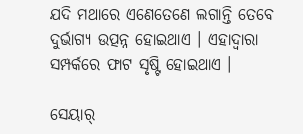ଯଦି ମଥାରେ ଏଣେତେଣେ ଲଗାନ୍ତି ତେବେ ଦୁର୍ଭାଗ୍ୟ ଉତ୍ପନ୍ନ ହୋଇଥାଏ । ଏହାଦ୍ବାରା ସମ୍ପର୍କରେ ଫାଟ ସୃଷ୍ଟି ହୋଇଥାଏ ।

ସେୟାର୍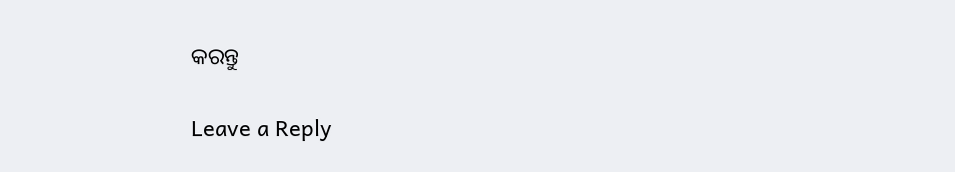କରନ୍ତୁ

Leave a Reply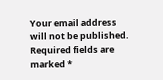Your email address will not be published. Required fields are marked *